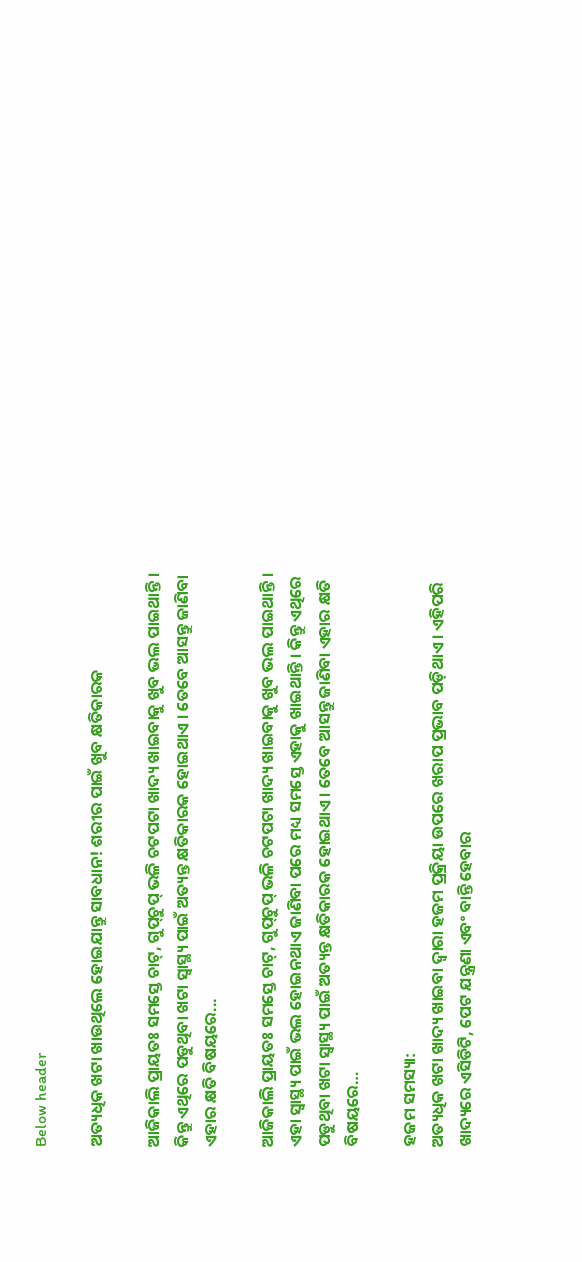Below header

ଅତ୍ୟଧିକ ଖଟା ଖାଉଥିଲେ ହୋଇଯାନ୍ତୁ ସାବଧାନ! ଶରୀର ପାଇଁ ଖୁବ କ୍ଷତିକାରକ

ଆଜିକାଲି ପ୍ରାୟତଃ ସମସ୍ତେ ଚାଟ୍, ଗୁପ୍‌ଚୁପ୍ ଭଳି ଚଟପଟା ଖାଦ୍ୟ ଖାଇବାକୁ ଖୁବ ଭଲ ପାଇଥାନ୍ତି । କିନ୍ତୁ ଏଥିରେ ପଡୁଥିବା ଖଟା ସ୍ୱାସ୍ଥ୍ୟ ପାଇଁ ଅତ୍ୟନ୍ତ କ୍ଷତିକାରକ ହୋଇଥାଏ । ତେବେ ଆସନ୍ତୁ ଜାଣିବା ଏହାର କ୍ଷତି ବିଷୟରେ...

ଆଜିକାଲି ପ୍ରାୟତଃ ସମସ୍ତେ ଚାଟ୍, ଗୁପ୍‌ଚୁପ୍ ଭଳି ଚଟପଟା ଖାଦ୍ୟ ଖାଇବାକୁ ଖୁବ ଭଲ ପାଇଥାନ୍ତି । ଏହା ସ୍ୱାସ୍ଥ୍ୟ ପାଇଁ ଭଲ ହୋଇନଥାଏ ଜାଣିବା ପରେ ମଧ୍ୟ ସମସ୍ତେ ଏହାକୁ ଖାଇଥାନ୍ତି । କିନ୍ତୁ ଏଥିରେ ପଡୁଥିବା ଖଟା ସ୍ୱାସ୍ଥ୍ୟ ପାଇଁ ଅତ୍ୟନ୍ତ କ୍ଷତିକାରକ ହୋଇଥାଏ । ତେବେ ଆସନ୍ତୁ ଜାଣିବା ଏହାର କ୍ଷତି ବିଷୟରେ…

ହଜମ ସମସ୍ୟା:
ଅତ୍ୟଧିକ ଖଟା ଖାଦ୍ୟ ଖାଇବା ଦ୍ୱାରା ହଜମ ପ୍ରକ୍ରିୟା ଉପରେ ଖରାପ ପ୍ରଭାବ ପଡ଼ିଥାଏ । ଏହିପରି ଖାଦ୍ୟରେ ଏସିଡିଟି, ପେଟ ଯନ୍ତ୍ରଣା ଏବଂ ବାନ୍ତି ହେବାର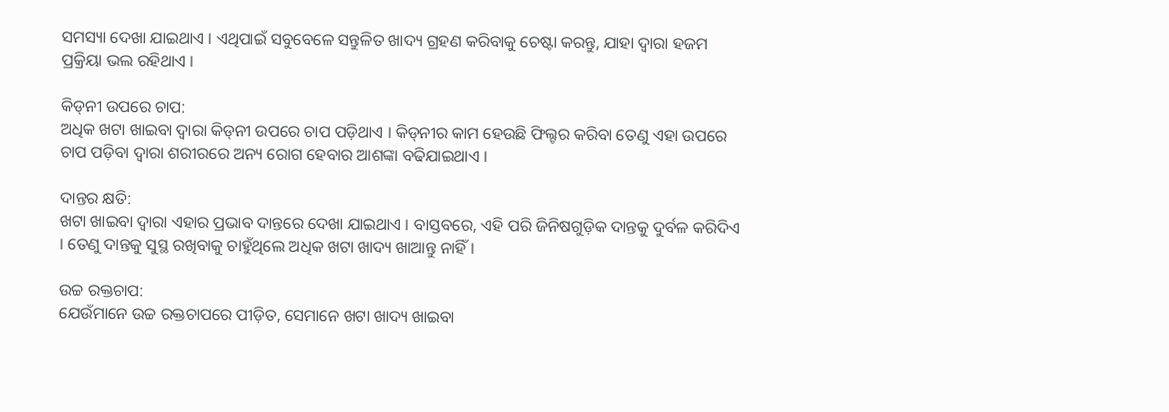ସମସ୍ୟା ଦେଖା ଯାଇଥାଏ । ଏଥିପାଇଁ ସବୁବେଳେ ସନ୍ତୁଳିତ ଖାଦ୍ୟ ଗ୍ରହଣ କରିବାକୁ ଚେଷ୍ଟା କରନ୍ତୁ, ଯାହା ଦ୍ୱାରା ହଜମ ପ୍ରକ୍ରିୟା ଭଲ ରହିଥାଏ ।

କିଡ୍‌ନୀ ଉପରେ ଚାପ:
ଅଧିକ ଖଟା ଖାଇବା ଦ୍ୱାରା କିଡ୍‌ନୀ ଉପରେ ଚାପ ପଡ଼ିଥାଏ । କିଡ୍‌ନୀର କାମ ହେଉଛି ଫିଲ୍ଟର କରିବା ତେଣୁ ଏହା ଉପରେ ଚାପ ପଡ଼ିବା ଦ୍ୱାରା ଶରୀରରେ ଅନ୍ୟ ରୋଗ ହେବାର ଆଶଙ୍କା ବଢିଯାଇଥାଏ ।

ଦାନ୍ତର କ୍ଷତି:
ଖଟା ଖାଇବା ଦ୍ୱାରା ଏହାର ପ୍ରଭାବ ଦାନ୍ତରେ ଦେଖା ଯାଇଥାଏ । ବାସ୍ତବରେ, ଏହି ପରି ଜିନିଷଗୁଡ଼ିକ ଦାନ୍ତକୁ ଦୁର୍ବଳ କରିଦିଏ । ତେଣୁ ଦାନ୍ତକୁ ସୁସ୍ଥ ରଖିବାକୁ ଚାହୁଁଥିଲେ ଅଧିକ ଖଟା ଖାଦ୍ୟ ଖାଆନ୍ତୁ ନାହିଁ ।

ଉଚ୍ଚ ରକ୍ତଚାପ:
ଯେଉଁମାନେ ଉଚ୍ଚ ରକ୍ତଚାପରେ ପୀଡ଼ିତ, ସେମାନେ ଖଟା ଖାଦ୍ୟ ଖାଇବା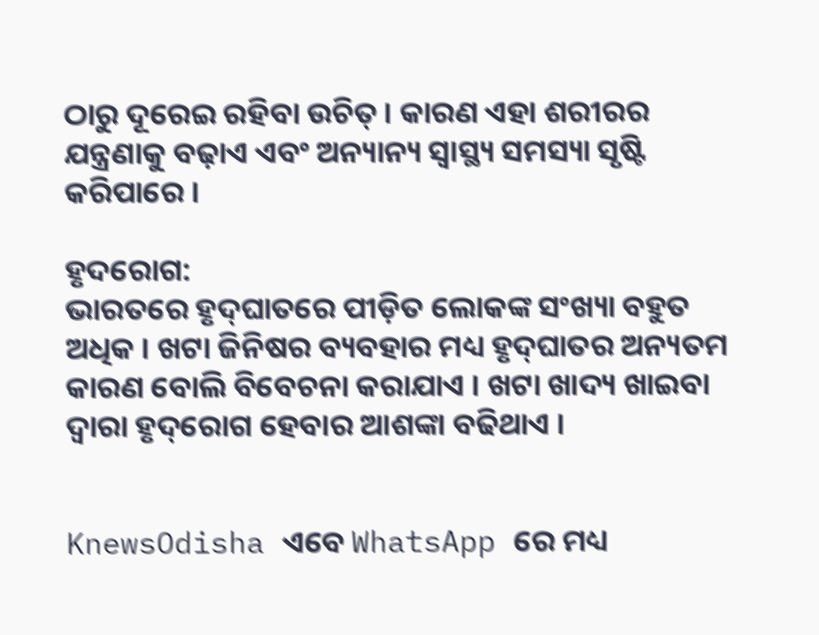ଠାରୁ ଦୂରେଇ ରହିବା ଉଚିତ୍ । କାରଣ ଏହା ଶରୀରର ଯନ୍ତ୍ରଣାକୁ ବଢ଼ାଏ ଏବଂ ଅନ୍ୟାନ୍ୟ ସ୍ୱାସ୍ଥ୍ୟ ସମସ୍ୟା ସୃଷ୍ଟି କରିପାରେ ।

ହୃଦରୋଗ:
ଭାରତରେ ହୃଦ୍‌ଘାତରେ ପୀଡ଼ିତ ଲୋକଙ୍କ ସଂଖ୍ୟା ବହୁତ ଅଧିକ । ଖଟା ଜିନିଷର ବ୍ୟବହାର ମଧ୍ୟ ହୃଦ୍‌ଘାତର ଅନ୍ୟତମ କାରଣ ବୋଲି ବିବେଚନା କରାଯାଏ । ଖଟା ଖାଦ୍ୟ ଖାଇବା ଦ୍ୱାରା ହୃଦ୍‌ରୋଗ ହେବାର ଆଶଙ୍କା ବଢିଥାଏ ।


KnewsOdisha ଏବେ WhatsApp ରେ ମଧ୍ୟ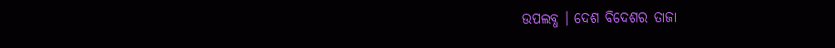ଉପଲବ୍ଧ । ଦେଶ ବିଦେଶର ତାଜା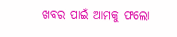ଖବର ପାଇଁ ଆମକୁ ଫଲୋ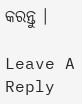କରନ୍ତୁ ।

Leave A Reply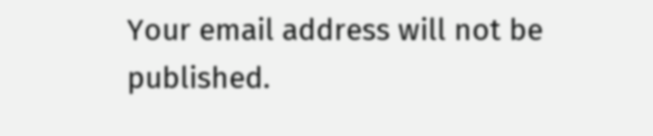Your email address will not be published.